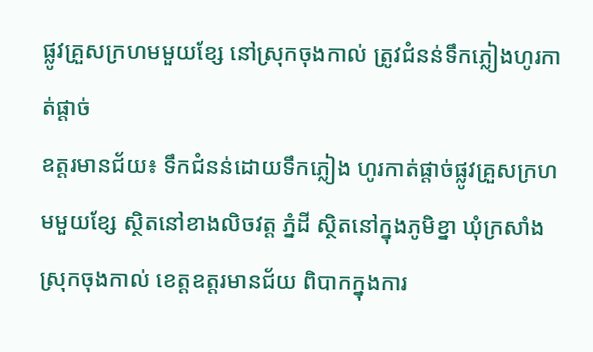ផ្លូវគ្រួសក្រហមមួយខ្សែ នៅស្រុកចុងកាល់ ត្រូវជំនន់ទឹកភ្លៀងហូរកាត់ផ្ដាច់
ឧត្តរមានជ័យ៖ ទឹកជំនន់ដោយទឹកភ្លៀង ហូរកាត់ផ្តាច់ផ្លូវគ្រួសក្រហមមួយខ្សែ ស្ថិតនៅខាងលិចវត្ត ភ្នំដី ស្ថិតនៅក្នុងភូមិខ្នា ឃុំក្រសាំង ស្រុកចុងកាល់ ខេត្តឧត្តរមានជ័យ ពិបាកក្នុងការ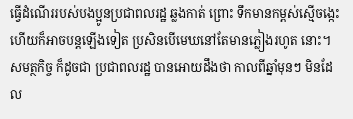ធ្វើដំណើររបស់បងប្អូនប្រជាពលរដ្ឋ ឆ្លងកាត់ ព្រោះ ទឹកមានកម្ពស់ស្មើចង្កេះ ហើយក៏អាចបន្តឡើងទៀត ប្រសិនបើមេឃនៅតែមានភ្លៀងរហូត នោះ។
សមត្ថកិច្ច ក៏ដូចជា ប្រជាពលរដ្ឋ បានអោយដឹងថា កាលពីឆ្នាំមុនៗ មិនដែល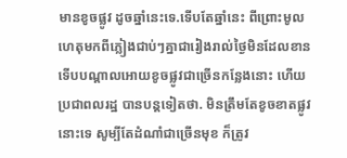មានខូចផ្លូវ ដូចឆ្នាំនេះទេ.ទើបតែឆ្នាំនេះ ពីព្រោះមូលហេតុមកពីភ្លៀងជាប់ៗគ្នាជារៀងរាល់ថ្ងៃមិនដែលខាន ទើបបណ្តាលអោយខូចផ្លូវជាច្រើនកន្លែងនោះ ហើយប្រជាពលរដ្ឋ បានបន្តទៀតថា. មិនត្រឹមតែខូចខាតផ្លូវនោះទេ សូម្បីតែដំណាំជាច្រើនមុខ ក៏ត្រូវ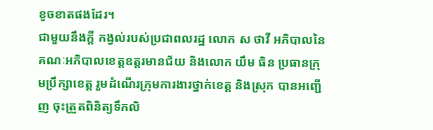ខូចខាតផងដែរ។
ជាមួយនឹងក្ដី កង្វល់របស់ប្រជាពលរដ្ឋ លោក ស ថាវី អភិបាលនៃគណៈអភិបាលខេត្តឧត្តរមានជ័យ និងលោក យឹម ធិន ប្រធានក្រុមប្រឹក្សាខេត្ត រួមដំណើរក្រុមការងារថ្នាក់ខេត្ត និងស្រុក បានអញ្ជើញ ចុះត្រួតពិនិត្យទឹកលិ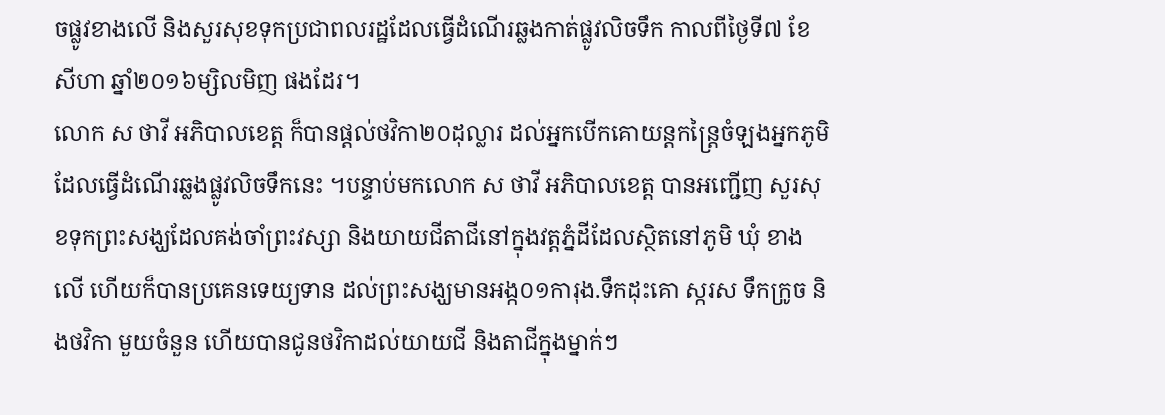ចផ្លូវខាងលើ និងសួរសុខទុកប្រជាពលរដ្ឋដែលធ្វើដំណើរឆ្លងកាត់ផ្លូវលិចទឹក កាលពីថ្ងៃទី៧ ខែសីហា ឆ្នាំ២០១៦ម្សិលមិញ ផងដែរ។
លោក ស ថាវី អភិបាលខេត្ត ក៏បានផ្តល់ថវិកា២០ដុល្លារ ដល់អ្នកបើកគោយន្តកន្ត្រៃចំឡងអ្នកភូមិដែលធ្វើដំណើរឆ្លងផ្លូវលិចទឹកនេះ ។បន្ទាប់មកលោក ស ថាវី អភិបាលខេត្ត បានអញ្ជើញ សួរសុខទុកព្រះសង្ឃដែលគង់ចាំព្រះវស្សា និងយាយជីតាជីនៅក្នុងវត្តភ្នំដីដែលស្ថិតនៅភូមិ ឃុំ ខាងលើ ហើយក៏បានប្រគេនទេយ្យទាន ដល់ព្រះសង្ឃមានអង្ក០១ការុង.ទឹកដុះគោ ស្ករស ទឹកក្រូច និងថវិកា មួយចំនួន ហើយបានជូនថវិកាដល់យាយជី និងតាជីក្នុងម្នាក់ៗ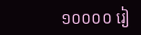១០០០០ រៀ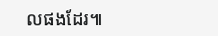លផងដែរ៕